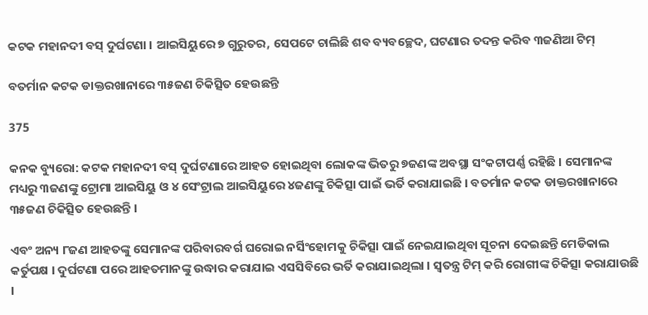କଟକ ମହାନଦୀ ବସ୍ ଦୁର୍ଘଟଣା । ଆଇସିୟୁରେ ୭ ଗୁରୁତର, ସେପଟେ ଚାଲିଛି ଶବ ବ୍ୟବଚ୍ଛେଦ, ଘଟଣାର ତଦନ୍ତ କରିବ ୩ଜଣିଆ ଟିମ୍

ବତର୍ମାନ କଟକ ଡାକ୍ତରଖାନାରେ ୩୫ଜଣ ଚିକିତ୍ସିତ ହେଉଛନ୍ତି

375

କନକ ବ୍ୟୁରୋ: କଟକ ମହାନଦୀ ବସ୍ ଦୁର୍ଘଟଣାରେ ଆହତ ହୋଇଥିବା ଲୋକଙ୍କ ଭିତରୁ ୭ଜଣଙ୍କ ଅବସ୍ଥା ସଂକଟାପର୍ଣ୍ଣ ରହିଛି । ସେମାନଙ୍କ ମଧ୍ୟରୁ ୩ଜଣଙ୍କୁ ଟ୍ରୋମା ଆଇସିୟୁ ଓ ୪ ସେଂଟ୍ରାଲ ଆଇସିୟୁରେ ୪ଜଣଙ୍କୁ ଚିକିତ୍ସା ପାଇଁ ଭର୍ତି କରାଯାଇଛି । ବତର୍ମାନ କଟକ ଡାକ୍ତରଖାନାରେ ୩୫ଜଣ ଚିକିତ୍ସିତ ହେଉଛନ୍ତି ।

ଏବଂ ଅନ୍ୟ ୮ଜଣ ଆହତଙ୍କୁ ସେମାନଙ୍କ ପରିବାରବର୍ଗ ଘରୋଇ ନର୍ସିଂହୋମକୁ ଚିକିତ୍ସା ପାଇଁ ନେଇଯାଇଥିବା ସୂଚନା ଦେଇଛନ୍ତି ମେଡିକାଲ କର୍ତୁପକ୍ଷ । ଦୁର୍ଘଟଣା ପରେ ଆହତମାନଙ୍କୁ ଉଦ୍ଧାର କରାଯାଇ ଏସସିବିରେ ଭର୍ତି କରାଯାଇଥିଲା । ସ୍ୱତନ୍ତ୍ର ଟିମ୍ କରି ରୋଗୀଙ୍କ ଚିକିତ୍ସା କରାଯାଉଛି ।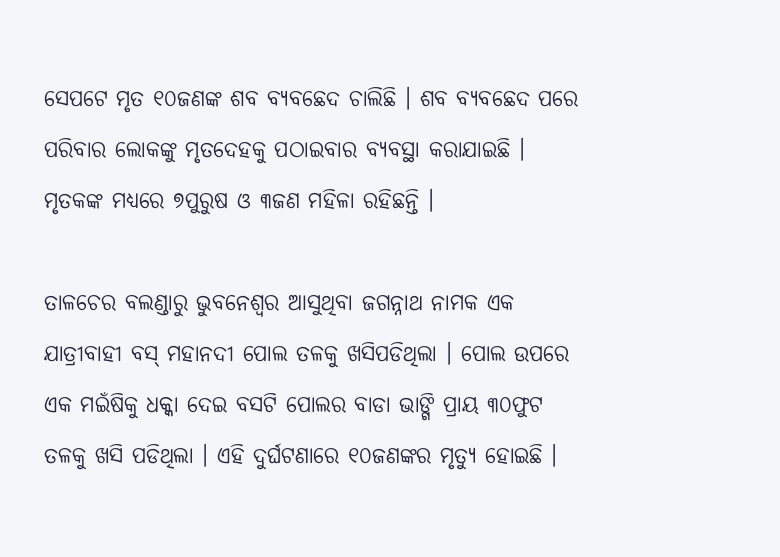ସେପଟେ ମୃତ ୧୦ଜଣଙ୍କ ଶବ ବ୍ୟବଛେଦ ଚାଲିଛି । ଶବ ବ୍ୟବଛେଦ ପରେ ପରିବାର ଲୋକଙ୍କୁ ମୃତଦେହକୁ ପଠାଇବାର ବ୍ୟବସ୍ଥା କରାଯାଇଛି ।  ମୃତକଙ୍କ ମଧ୍ୟରେ ୭ପୁରୁଷ ଓ ୩ଜଣ ମହିଳା ରହିଛନ୍ତି ।

ତାଳଚେର ବଲଣ୍ଡାରୁ ଭୁବନେଶ୍ୱର ଆସୁଥିବା ଜଗନ୍ନାଥ ନାମକ ଏକ ଯାତ୍ରୀବାହୀ ବସ୍ ମହାନଦୀ ପୋଲ ତଳକୁ ଖସିପଡିଥିଲା । ପୋଲ ଉପରେ ଏକ ମଇଁଷିକୁ ଧକ୍କା ଦେଇ ବସଟି ପୋଲର ବାଡା ଭାଙ୍ଗି ପ୍ରାୟ ୩୦ଫୁଟ ତଳକୁ ଖସି ପଡିଥିଲା । ଏହି ଦୁର୍ଘଟଣାରେ ୧୦ଜଣଙ୍କର ମୃତ୍ୟୁ ହୋଇଛି ।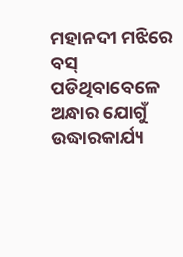ମହାନଦୀ ମଝିରେ ବସ୍ ପଡିଥିବାବେଳେ ଅନ୍ଧାର ଯୋଗୁଁ ଉଦ୍ଧାରକାର୍ଯ୍ୟ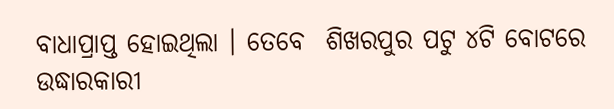ବାଧାପ୍ରାପ୍ତ ହୋଇଥିଲା । ତେବେ  ଶିଖରପୁର ପଟୁ ୪ଟି ବୋଟରେ ଉଦ୍ଧାରକାରୀ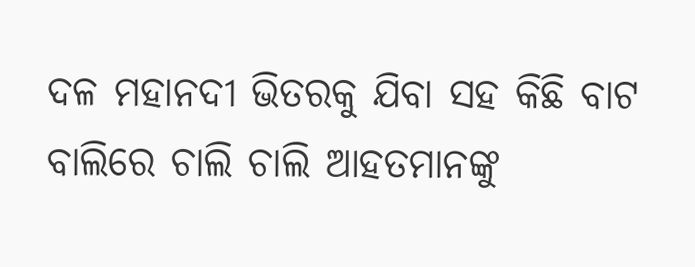ଦଳ ମହାନଦୀ ଭିତରକୁ ଯିବା ସହ କିଛି ବାଟ ବାଲିରେ ଚାଲି ଚାଲି ଆହତମାନଙ୍କୁ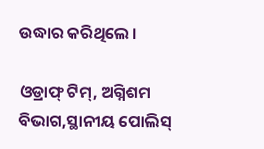ଉଦ୍ଧାର କରିଥିଲେ ।

ଓଡ୍ରାଫ୍ ଟିମ୍, ଅଗ୍ନିଶମ ବିଭାଗ,ସ୍ଥାନୀୟ ପୋଲିସ୍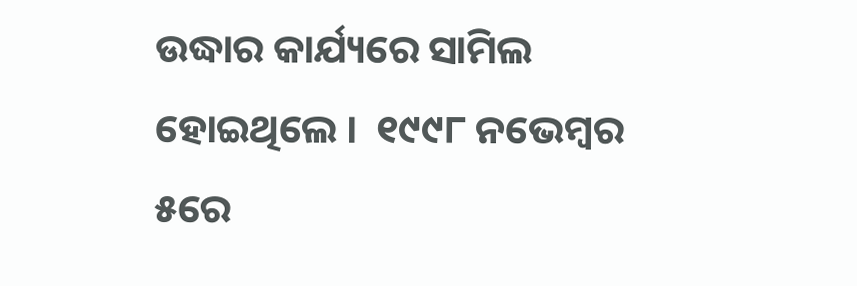ଉଦ୍ଧାର କାର୍ଯ୍ୟରେ ସାମିଲ ହୋଇଥିଲେ ।  ୧୯୯୮ ନଭେମ୍ବର ୫ରେ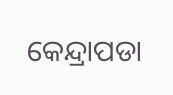କେନ୍ଦ୍ରାପଡା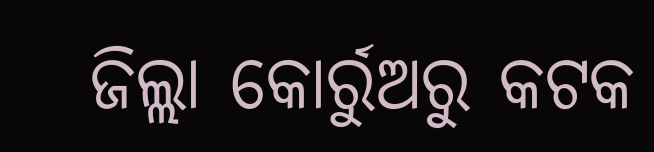ଜିଲ୍ଲା କୋର୍ରୁଅରୁ କଟକ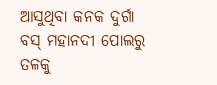ଆସୁଥିବା କନକ ଦୁର୍ଗା ବସ୍ ମହାନଦୀ ପୋଲରୁ ତଳକୁ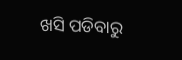ଖସି ପଡିବାରୁ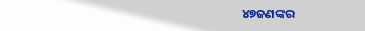୪୭ଜଣଙ୍କର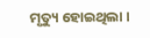ମୃତ୍ୟୁ ହୋଇଥିଲା ।